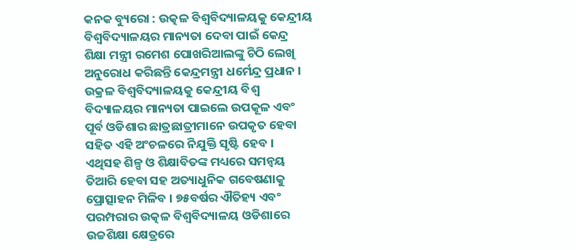କନକ ବ୍ୟୁରୋ : ଉତ୍କଳ ବିଶ୍ୱବିଦ୍ୟାଳୟକୁ କେନ୍ଦ୍ରୀୟ ବିଶ୍ୱବିଦ୍ୟାଳୟର ମାନ୍ୟତା ଦେବା ପାଇଁ କେନ୍ଦ୍ର ଶିକ୍ଷା ମନ୍ତ୍ରୀ ରମେଶ ପୋଖରିଆଲଙ୍କୁ ଚିଠି ଲେଖି ଅନୁରୋଧ କରିଛନ୍ତି କେନ୍ଦ୍ରମନ୍ତ୍ରୀ ଧର୍ମେନ୍ଦ୍ର ପ୍ରଧାନ । ଉକ୍ରଳ ବିଶ୍ୱବିଦ୍ୟାଳୟକୁ କେନ୍ଦ୍ରୀୟ ବିଶ୍ୱ ବିଦ୍ୟାଳୟର ମାନ୍ୟତା ପାଇଲେ ଉପକୂଳ ଏବଂ ପୂର୍ବ ଓଡିଶାର ଛାତ୍ରଛାତ୍ରୀମାନେ ଉପକୃତ ହେବା ସହିତ ଏହି ଅଂଚଳରେ ନିଯୁକ୍ତି ସୃଷ୍ଟି ହେବ ।
ଏଥିସହ ଶିଳ୍ପ ଓ ଶିକ୍ଷାବିତଙ୍କ ମଧ୍ୟରେ ସମନ୍ୱୟ ତିଆରି ହେବା ସହ ଅତ୍ୟାଧୁନିକ ଗବେଷଣାକୁ ପ୍ରୋତ୍ସାହନ ମିଳିବ । ୭୫ବର୍ଷର ଐତିହ୍ୟ ଏବଂ ପରମ୍ପରାର ଉତ୍କଳ ବିଶ୍ୱବିଦ୍ୟାଳୟ ଓଡିଶାରେ ଉଚ୍ଚଶିକ୍ଷା କ୍ଷେତ୍ରରେ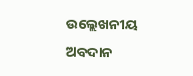ଉଲ୍ଲେଖନୀୟ ଅବଦାନ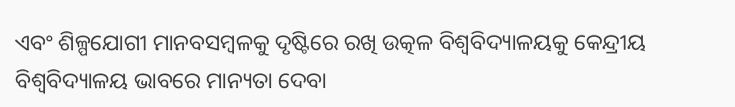ଏବଂ ଶିଳ୍ପଯୋଗୀ ମାନବସମ୍ବଳକୁ ଦୃଷ୍ଟିରେ ରଖି ଉତ୍କଳ ବିଶ୍ୱବିଦ୍ୟାଳୟକୁ କେନ୍ଦ୍ରୀୟ ବିଶ୍ୱବିଦ୍ୟାଳୟ ଭାବରେ ମାନ୍ୟତା ଦେବା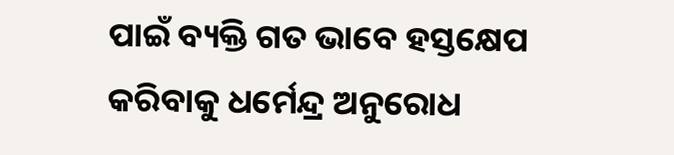ପାଇଁ ବ୍ୟକ୍ତି ଗତ ଭାବେ ହସ୍ତକ୍ଷେପ କରିବାକୁ ଧର୍ମେନ୍ଦ୍ର ଅନୁରୋଧ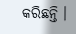କରିଛନ୍ତି ।